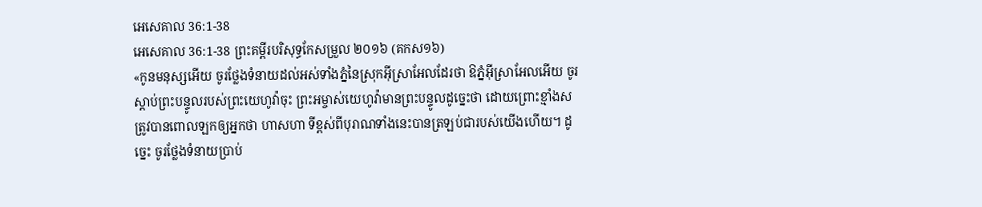អេសេគាល 36:1-38
អេសេគាល 36:1-38 ព្រះគម្ពីរបរិសុទ្ធកែសម្រួល ២០១៦ (គកស១៦)
«កូនមនុស្សអើយ ចូរថ្លែងទំនាយដល់អស់ទាំងភ្នំនៃស្រុកអ៊ីស្រាអែលដែរថា ឱភ្នំអ៊ីស្រាអែលអើយ ចូរស្តាប់ព្រះបន្ទូលរបស់ព្រះយេហូវ៉ាចុះ ព្រះអម្ចាស់យេហូវ៉ាមានព្រះបន្ទូលដូច្នេះថា ដោយព្រោះខ្មាំងសត្រូវបានពោលឡកឲ្យអ្នកថា ហាសហា ទីខ្ពស់ពីបុរាណទាំងនេះបានត្រឡប់ជារបស់យើងហើយ។ ដូច្នេះ ចូរថ្លែងទំនាយប្រាប់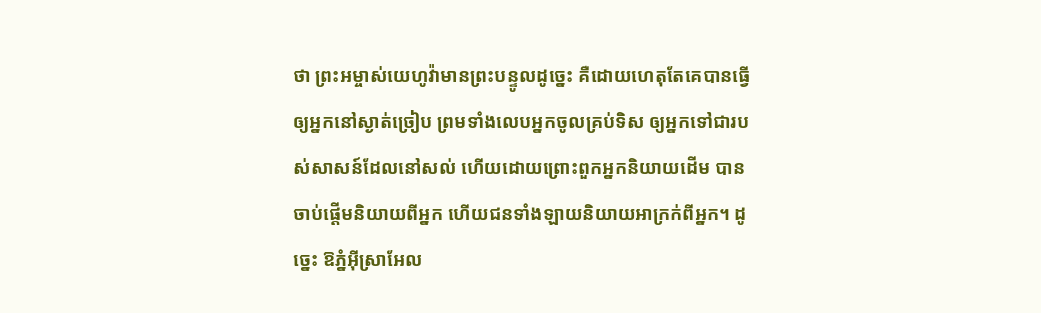ថា ព្រះអម្ចាស់យេហូវ៉ាមានព្រះបន្ទូលដូច្នេះ គឺដោយហេតុតែគេបានធ្វើឲ្យអ្នកនៅស្ងាត់ច្រៀប ព្រមទាំងលេបអ្នកចូលគ្រប់ទិស ឲ្យអ្នកទៅជារបស់សាសន៍ដែលនៅសល់ ហើយដោយព្រោះពួកអ្នកនិយាយដើម បានចាប់ផ្ដើមនិយាយពីអ្នក ហើយជនទាំងឡាយនិយាយអាក្រក់ពីអ្នក។ ដូច្នេះ ឱភ្នំអ៊ីស្រាអែល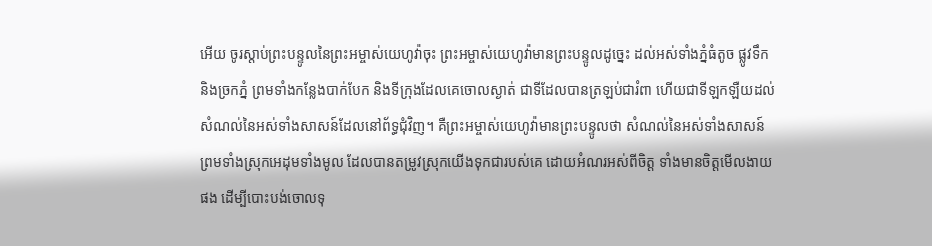អើយ ចូរស្តាប់ព្រះបន្ទូលនៃព្រះអម្ចាស់យេហូវ៉ាចុះ ព្រះអម្ចាស់យេហូវ៉ាមានព្រះបន្ទូលដូច្នេះ ដល់អស់ទាំងភ្នំធំតូច ផ្លូវទឹក និងច្រកភ្នំ ព្រមទាំងកន្លែងបាក់បែក និងទីក្រុងដែលគេចោលស្ងាត់ ជាទីដែលបានត្រឡប់ជារំពា ហើយជាទីឡកឡឺយដល់សំណល់នៃអស់ទាំងសាសន៍ដែលនៅព័ទ្ធជុំវិញ។ គឺព្រះអម្ចាស់យេហូវ៉ាមានព្រះបន្ទូលថា សំណល់នៃអស់ទាំងសាសន៍ ព្រមទាំងស្រុកអេដុមទាំងមូល ដែលបានតម្រូវស្រុកយើងទុកជារបស់គេ ដោយអំណរអស់ពីចិត្ត ទាំងមានចិត្តមើលងាយផង ដើម្បីបោះបង់ចោលទុ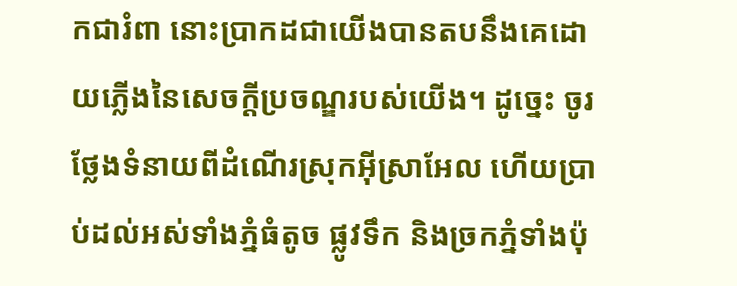កជារំពា នោះប្រាកដជាយើងបានតបនឹងគេដោយភ្លើងនៃសេចក្ដីប្រចណ្ឌរបស់យើង។ ដូច្នេះ ចូរថ្លែងទំនាយពីដំណើរស្រុកអ៊ីស្រាអែល ហើយប្រាប់ដល់អស់ទាំងភ្នំធំតូច ផ្លូវទឹក និងច្រកភ្នំទាំងប៉ុ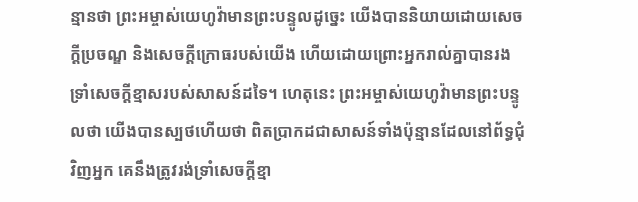ន្មានថា ព្រះអម្ចាស់យេហូវ៉ាមានព្រះបន្ទូលដូច្នេះ យើងបាននិយាយដោយសេចក្ដីប្រចណ្ឌ និងសេចក្ដីក្រោធរបស់យើង ហើយដោយព្រោះអ្នករាល់គ្នាបានរងទ្រាំសេចក្ដីខ្មាសរបស់សាសន៍ដទៃ។ ហេតុនេះ ព្រះអម្ចាស់យេហូវ៉ាមានព្រះបន្ទូលថា យើងបានស្បថហើយថា ពិតប្រាកដជាសាសន៍ទាំងប៉ុន្មានដែលនៅព័ទ្ធជុំវិញអ្នក គេនឹងត្រូវរង់ទ្រាំសេចក្ដីខ្មា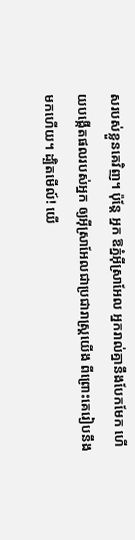សរបស់ខ្លួនគេវិញ។ ប៉ុន្តែ អ្នក ឱភ្នំអ៊ីស្រាអែល អ្នករាល់គ្នានឹងបែកមែក ហើយបង្កើតផលរបស់អ្នក ឲ្យអ៊ីស្រាអែលជាប្រជារាស្ត្រយើង ពីព្រោះគេរៀបនឹងមកហើយ។ ដ្បិតមើល៍! យើ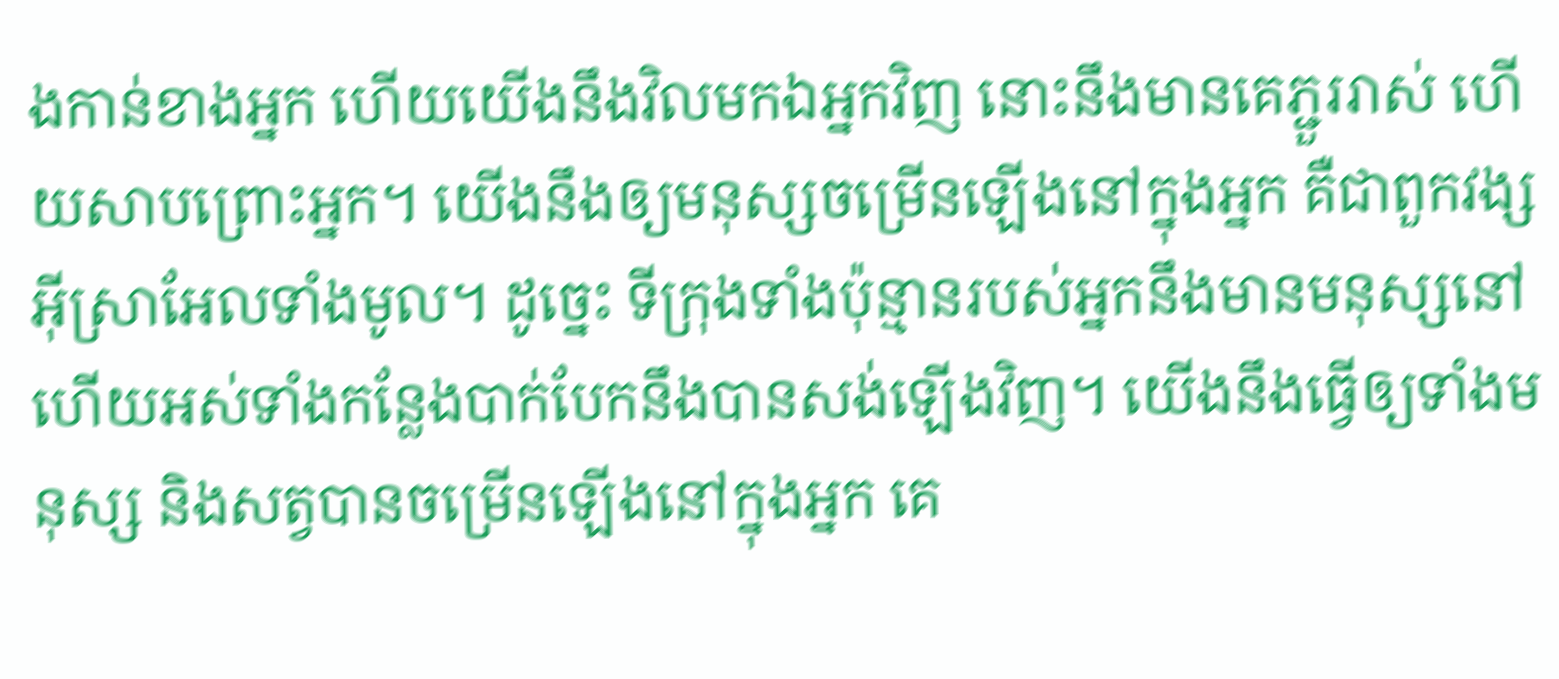ងកាន់ខាងអ្នក ហើយយើងនឹងវិលមកឯអ្នកវិញ នោះនឹងមានគេភ្ជួររាស់ ហើយសាបព្រោះអ្នក។ យើងនឹងឲ្យមនុស្សចម្រើនឡើងនៅក្នុងអ្នក គឺជាពួកវង្សអ៊ីស្រាអែលទាំងមូល។ ដូច្នេះ ទីក្រុងទាំងប៉ុន្មានរបស់អ្នកនឹងមានមនុស្សនៅ ហើយអស់ទាំងកន្លែងបាក់បែកនឹងបានសង់ឡើងវិញ។ យើងនឹងធ្វើឲ្យទាំងមនុស្ស និងសត្វបានចម្រើនឡើងនៅក្នុងអ្នក គេ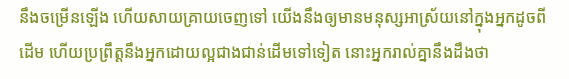នឹងចម្រើនឡើង ហើយសាយគ្រាយចេញទៅ យើងនឹងឲ្យមានមនុស្សអាស្រ័យនៅក្នុងអ្នកដូចពីដើម ហើយប្រព្រឹត្តនឹងអ្នកដោយល្អជាងជាន់ដើមទៅទៀត នោះអ្នករាល់គ្នានឹងដឹងថា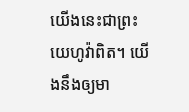យើងនេះជាព្រះយេហូវ៉ាពិត។ យើងនឹងឲ្យមា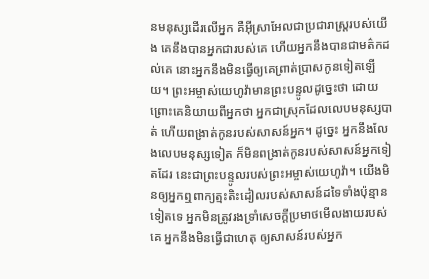នមនុស្សដើរលើអ្នក គឺអ៊ីស្រាអែលជាប្រជារាស្ត្ររបស់យើង គេនឹងបានអ្នកជារបស់គេ ហើយអ្នកនឹងបានជាមត៌កដល់គេ នោះអ្នកនឹងមិនធ្វើឲ្យគេព្រាត់ប្រាសកូនទៀតឡើយ។ ព្រះអម្ចាស់យេហូវ៉ាមានព្រះបន្ទូលដូច្នេះថា ដោយព្រោះគេនិយាយពីអ្នកថា អ្នកជាស្រុកដែលលេបមនុស្សបាត់ ហើយពង្រាត់កូនរបស់សាសន៍អ្នក។ ដូច្នេះ អ្នកនឹងលែងលេបមនុស្សទៀត ក៏មិនពង្រាត់កូនរបស់សាសន៍អ្នកទៀតដែរ នេះជាព្រះបន្ទូលរបស់ព្រះអម្ចាស់យេហូវ៉ា។ យើងមិនឲ្យអ្នកឮពាក្យត្មះតិះដៀលរបស់សាសន៍ដទៃទាំងប៉ុន្មានទៀតទេ អ្នកមិនត្រូវរងទ្រាំសេចក្ដីប្រមាថមើលងាយរបស់គេ អ្នកនឹងមិនធ្វើជាហេតុ ឲ្យសាសន៍របស់អ្នក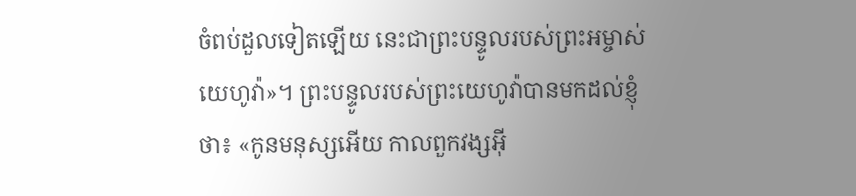ចំពប់ដួលទៀតឡើយ នេះជាព្រះបន្ទូលរបស់ព្រះអម្ចាស់យេហូវ៉ា»។ ព្រះបន្ទូលរបស់ព្រះយេហូវ៉ាបានមកដល់ខ្ញុំថា៖ «កូនមនុស្សអើយ កាលពួកវង្សអ៊ី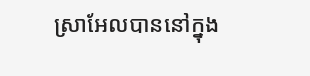ស្រាអែលបាននៅក្នុង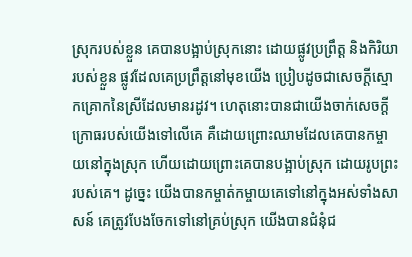ស្រុករបស់ខ្លួន គេបានបង្អាប់ស្រុកនោះ ដោយផ្លូវប្រព្រឹត្ត និងកិរិយារបស់ខ្លួន ផ្លូវដែលគេប្រព្រឹត្តនៅមុខយើង ប្រៀបដូចជាសេចក្ដីស្មោកគ្រោកនៃស្រីដែលមានរដូវ។ ហេតុនោះបានជាយើងចាក់សេចក្ដីក្រោធរបស់យើងទៅលើគេ គឺដោយព្រោះឈាមដែលគេបានកម្ចាយនៅក្នុងស្រុក ហើយដោយព្រោះគេបានបង្អាប់ស្រុក ដោយរូបព្រះរបស់គេ។ ដូច្នេះ យើងបានកម្ចាត់កម្ចាយគេទៅនៅក្នុងអស់ទាំងសាសន៍ គេត្រូវបែងចែកទៅនៅគ្រប់ស្រុក យើងបានជំនុំជ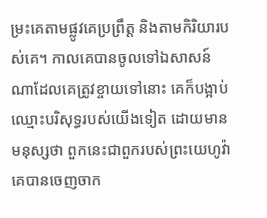ម្រះគេតាមផ្លូវគេប្រព្រឹត្ត និងតាមកិរិយារបស់គេ។ កាលគេបានចូលទៅឯសាសន៍ណាដែលគេត្រូវខ្ចាយទៅនោះ គេក៏បង្អាប់ឈ្មោះបរិសុទ្ធរបស់យើងទៀត ដោយមានមនុស្សថា ពួកនេះជាពួករបស់ព្រះយេហូវ៉ា គេបានចេញចាក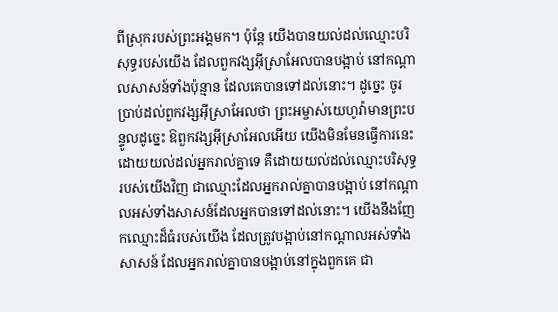ពីស្រុករបស់ព្រះអង្គមក។ ប៉ុន្តែ យើងបានយល់ដល់ឈ្មោះបរិសុទ្ធរបស់យើង ដែលពួកវង្សអ៊ីស្រាអែលបានបង្អាប់ នៅកណ្ដាលសាសន៍ទាំងប៉ុន្មាន ដែលគេបានទៅដល់នោះ។ ដូច្នេះ ចូរប្រាប់ដល់ពួកវង្សអ៊ីស្រាអែលថា ព្រះអម្ចាស់យេហូវ៉ាមានព្រះបន្ទូលដូច្នេះ ឱពួកវង្សអ៊ីស្រាអែលអើយ យើងមិនមែនធ្វើការនេះ ដោយយល់ដល់អ្នករាល់គ្នាទេ គឺដោយយល់ដល់ឈ្មោះបរិសុទ្ធរបស់យើងវិញ ជាឈ្មោះដែលអ្នករាល់គ្នាបានបង្អាប់ នៅកណ្ដាលអស់ទាំងសាសន៍ដែលអ្នកបានទៅដល់នោះ។ យើងនឹងញែកឈ្មោះដ៏ធំរបស់យើង ដែលត្រូវបង្អាប់នៅកណ្ដាលអស់ទាំងសាសន៍ ដែលអ្នករាល់គ្នាបានបង្អាប់នៅក្នុងពួកគេ ជា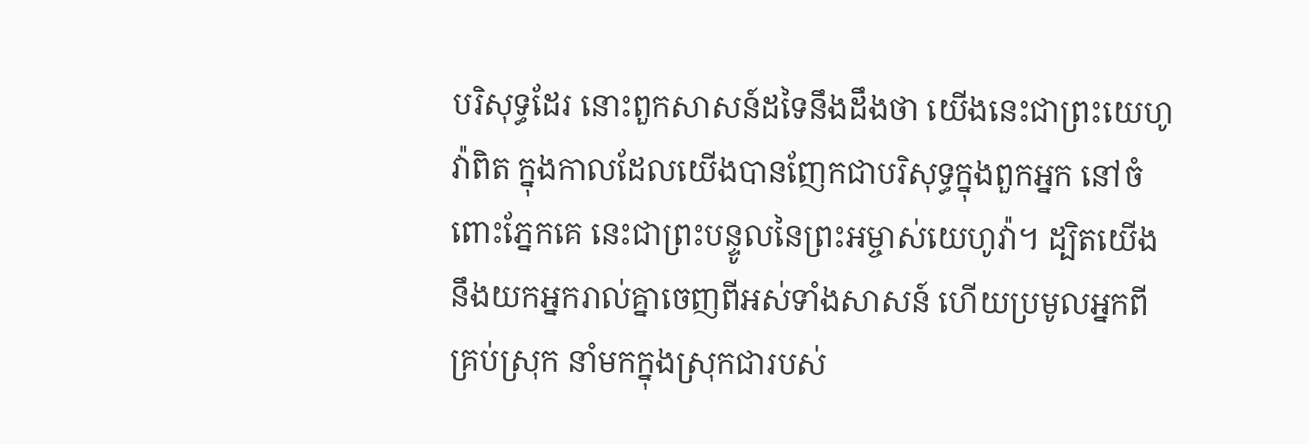បរិសុទ្ធដែរ នោះពួកសាសន៍ដទៃនឹងដឹងថា យើងនេះជាព្រះយេហូវ៉ាពិត ក្នុងកាលដែលយើងបានញែកជាបរិសុទ្ធក្នុងពួកអ្នក នៅចំពោះភ្នែកគេ នេះជាព្រះបន្ទូលនៃព្រះអម្ចាស់យេហូវ៉ា។ ដ្បិតយើងនឹងយកអ្នករាល់គ្នាចេញពីអស់ទាំងសាសន៍ ហើយប្រមូលអ្នកពីគ្រប់ស្រុក នាំមកក្នុងស្រុកជារបស់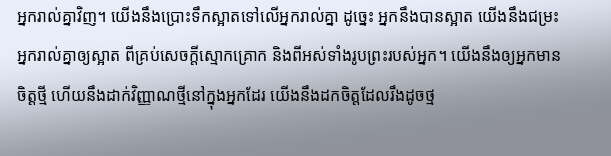អ្នករាល់គ្នាវិញ។ យើងនឹងប្រោះទឹកស្អាតទៅលើអ្នករាល់គ្នា ដូចេ្នះ អ្នកនឹងបានស្អាត យើងនឹងជម្រះអ្នករាល់គ្នាឲ្យស្អាត ពីគ្រប់សេចក្ដីស្មោកគ្រោក និងពីអស់ទាំងរូបព្រះរបស់អ្នក។ យើងនឹងឲ្យអ្នកមានចិត្តថ្មី ហើយនឹងដាក់វិញ្ញាណថ្មីនៅក្នុងអ្នកដែរ យើងនឹងដកចិត្តដែលរឹងដូចថ្ម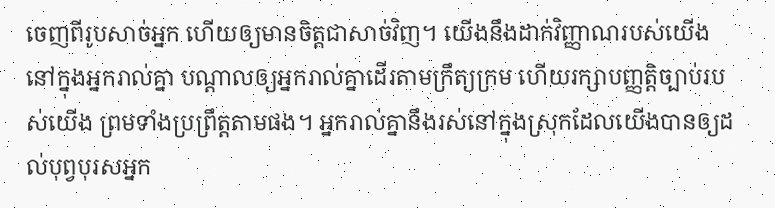ចេញពីរូបសាច់អ្នក ហើយឲ្យមានចិត្តជាសាច់វិញ។ យើងនឹងដាក់វិញ្ញាណរបស់យើងនៅក្នុងអ្នករាល់គ្នា បណ្ដាលឲ្យអ្នករាល់គ្នាដើរតាមក្រឹត្យក្រម ហើយរក្សាបញ្ញត្តិច្បាប់របស់យើង ព្រមទាំងប្រព្រឹត្តតាមផង។ អ្នករាល់គ្នានឹងរស់នៅក្នុងស្រុកដែលយើងបានឲ្យដល់បុព្វបុរសអ្នក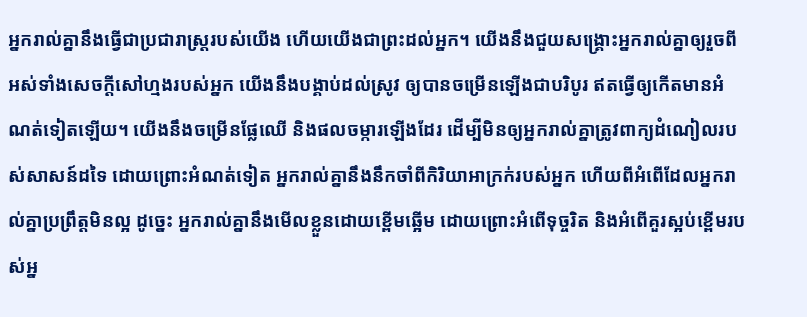អ្នករាល់គ្នានឹងធ្វើជាប្រជារាស្ត្ររបស់យើង ហើយយើងជាព្រះដល់អ្នក។ យើងនឹងជួយសង្គ្រោះអ្នករាល់គ្នាឲ្យរួចពីអស់ទាំងសេចក្ដីសៅហ្មងរបស់អ្នក យើងនឹងបង្គាប់ដល់ស្រូវ ឲ្យបានចម្រើនឡើងជាបរិបូរ ឥតធ្វើឲ្យកើតមានអំណត់ទៀតឡើយ។ យើងនឹងចម្រើនផ្លែឈើ និងផលចម្ការឡើងដែរ ដើម្បីមិនឲ្យអ្នករាល់គ្នាត្រូវពាក្យដំណៀលរបស់សាសន៍ដទៃ ដោយព្រោះអំណត់ទៀត អ្នករាល់គ្នានឹងនឹកចាំពីកិរិយាអាក្រក់របស់អ្នក ហើយពីអំពើដែលអ្នករាល់គ្នាប្រព្រឹត្តមិនល្អ ដូច្នេះ អ្នករាល់គ្នានឹងមើលខ្លួនដោយខ្ពើមឆ្អើម ដោយព្រោះអំពើទុច្ចរិត និងអំពើគួរស្អប់ខ្ពើមរបស់អ្ន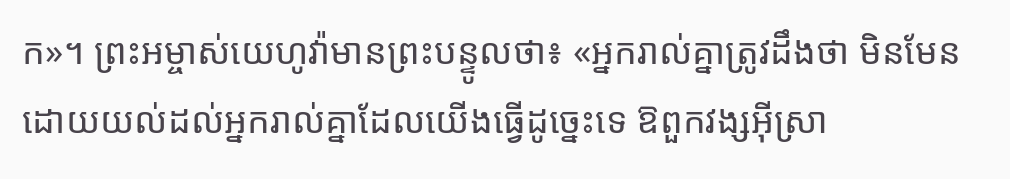ក»។ ព្រះអម្ចាស់យេហូវ៉ាមានព្រះបន្ទូលថា៖ «អ្នករាល់គ្នាត្រូវដឹងថា មិនមែនដោយយល់ដល់អ្នករាល់គ្នាដែលយើងធ្វើដូច្នេះទេ ឱពួកវង្សអ៊ីស្រា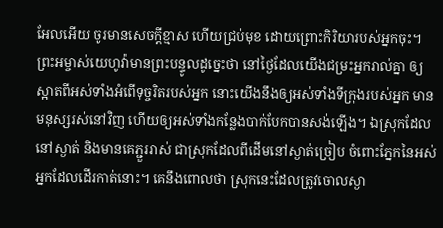អែលអើយ ចូរមានសេចក្ដីខ្មាស ហើយជ្រប់មុខ ដោយព្រោះកិរិយារបស់អ្នកចុះ។ ព្រះអម្ចាស់យេហូវ៉ាមានព្រះបន្ទូលដូច្នេះថា នៅថ្ងៃដែលយើងជម្រះអ្នករាល់គ្នា ឲ្យស្អាតពីអស់ទាំងអំពើទុច្ចរិតរបស់អ្នក នោះយើងនឹងឲ្យអស់ទាំងទីក្រុងរបស់អ្នក មានមនុស្សរស់នៅវិញ ហើយឲ្យអស់ទាំងកន្លែងបាក់បែកបានសង់ឡើង។ ឯស្រុកដែលនៅស្ងាត់ និងមានគេភ្ជួររាស់ ជាស្រុកដែលពីដើមនៅស្ងាត់ច្រៀប ចំពោះភ្នែកនៃអស់អ្នកដែលដើរកាត់នោះ។ គេនឹងពោលថា ស្រុកនេះដែលត្រូវចោលស្ងា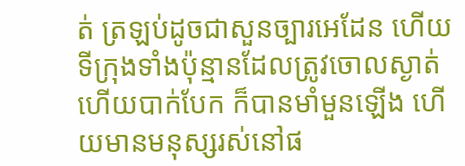ត់ ត្រឡប់ដូចជាសួនច្បារអេដែន ហើយទីក្រុងទាំងប៉ុន្មានដែលត្រូវចោលស្ងាត់ ហើយបាក់បែក ក៏បានមាំមួនឡើង ហើយមានមនុស្សរស់នៅផ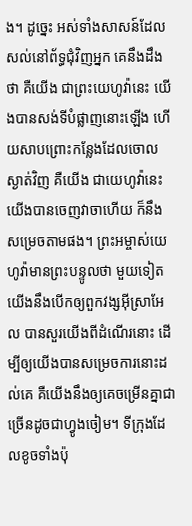ង។ ដូច្នេះ អស់ទាំងសាសន៍ដែលសល់នៅព័ទ្ធជុំវិញអ្នក គេនឹងដឹងថា គឺយើង ជាព្រះយេហូវ៉ានេះ យើងបានសង់ទីបំផ្លាញនោះឡើង ហើយសាបព្រោះកន្លែងដែលចោលស្ងាត់វិញ គឺយើង ជាយេហូវ៉ានេះ យើងបានចេញវាចាហើយ ក៏នឹងសម្រេចតាមផង។ ព្រះអម្ចាស់យេហូវ៉ាមានព្រះបន្ទូលថា មួយទៀត យើងនឹងបើកឲ្យពួកវង្សអ៊ីស្រាអែល បានសួរយើងពីដំណើរនោះ ដើម្បីឲ្យយើងបានសម្រេចការនោះដល់គេ គឺយើងនឹងឲ្យគេចម្រើនគ្នាជាច្រើនដូចជាហ្វូងចៀម។ ទីក្រុងដែលខូចទាំងប៉ុ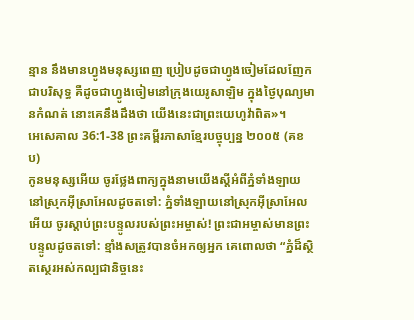ន្មាន នឹងមានហ្វូងមនុស្សពេញ ប្រៀបដូចជាហ្វូងចៀមដែលញែកជាបរិសុទ្ធ គឺដូចជាហ្វូងចៀមនៅក្រុងយេរូសាឡិម ក្នុងថ្ងៃបុណ្យមានកំណត់ នោះគេនឹងដឹងថា យើងនេះជាព្រះយេហូវ៉ាពិត»។
អេសេគាល 36:1-38 ព្រះគម្ពីរភាសាខ្មែរបច្ចុប្បន្ន ២០០៥ (គខប)
កូនមនុស្សអើយ ចូរថ្លែងពាក្យក្នុងនាមយើងស្ដីអំពីភ្នំទាំងឡាយ នៅស្រុកអ៊ីស្រាអែលដូចតទៅ: ភ្នំទាំងឡាយនៅស្រុកអ៊ីស្រាអែលអើយ ចូរស្ដាប់ព្រះបន្ទូលរបស់ព្រះអម្ចាស់! ព្រះជាអម្ចាស់មានព្រះបន្ទូលដូចតទៅ: ខ្មាំងសត្រូវបានចំអកឲ្យអ្នក គេពោលថា “ភ្នំដ៏ស្ថិតស្ថេរអស់កល្បជានិច្ចនេះ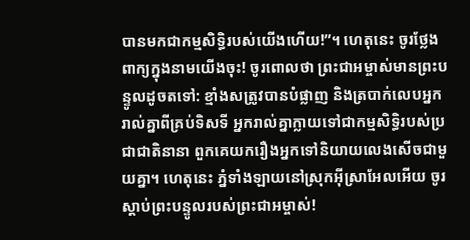បានមកជាកម្មសិទ្ធិរបស់យើងហើយ!”។ ហេតុនេះ ចូរថ្លែងពាក្យក្នុងនាមយើងចុះ! ចូរពោលថា ព្រះជាអម្ចាស់មានព្រះបន្ទូលដូចតទៅ: ខ្មាំងសត្រូវបានបំផ្លាញ និងត្របាក់លេបអ្នករាល់គ្នាពីគ្រប់ទិសទី អ្នករាល់គ្នាក្លាយទៅជាកម្មសិទ្ធិរបស់ប្រជាជាតិនានា ពួកគេយករឿងអ្នកទៅនិយាយលេងសើចជាមួយគ្នា។ ហេតុនេះ ភ្នំទាំងឡាយនៅស្រុកអ៊ីស្រាអែលអើយ ចូរស្ដាប់ព្រះបន្ទូលរបស់ព្រះជាអម្ចាស់!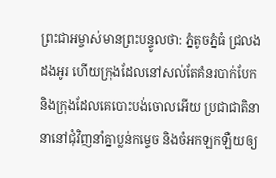ព្រះជាអម្ចាស់មានព្រះបន្ទូលថា: ភ្នំតូចភ្នំធំ ជ្រលងដងអូរ ហើយក្រុងដែលនៅសល់តែគំនរបាក់បែក និងក្រុងដែលគេបោះបង់ចោលអើយ ប្រជាជាតិនានានៅជុំវិញនាំគ្នាប្លន់កម្ទេច និងចំអកឡកឡឺយឲ្យ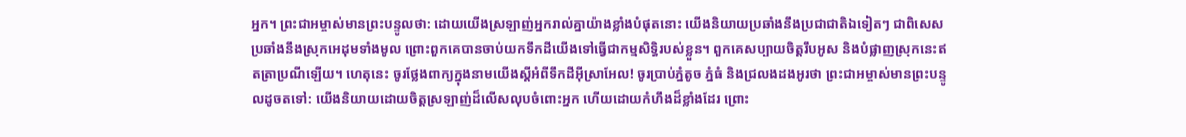អ្នក។ ព្រះជាអម្ចាស់មានព្រះបន្ទូលថា: ដោយយើងស្រឡាញ់អ្នករាល់គ្នាយ៉ាងខ្លាំងបំផុតនោះ យើងនិយាយប្រឆាំងនឹងប្រជាជាតិឯទៀតៗ ជាពិសេសប្រឆាំងនឹងស្រុកអេដុមទាំងមូល ព្រោះពួកគេបានចាប់យកទឹកដីយើងទៅធ្វើជាកម្មសិទ្ធិរបស់ខ្លួន។ ពួកគេសប្បាយចិត្តរឹបអូស និងបំផ្លាញស្រុកនេះឥតត្រាប្រណីឡើយ។ ហេតុនេះ ចូរថ្លែងពាក្យក្នុងនាមយើងស្ដីអំពីទឹកដីអ៊ីស្រាអែល! ចូរប្រាប់ភ្នំតូច ភ្នំធំ និងជ្រលងដងអូរថា ព្រះជាអម្ចាស់មានព្រះបន្ទូលដូចតទៅ: យើងនិយាយដោយចិត្តស្រឡាញ់ដ៏លើសលុបចំពោះអ្នក ហើយដោយកំហឹងដ៏ខ្លាំងដែរ ព្រោះ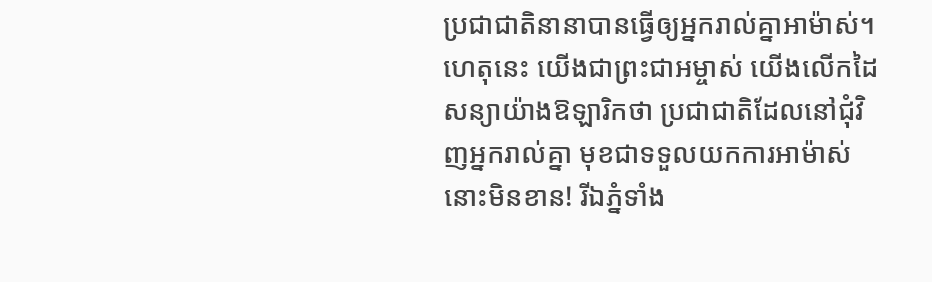ប្រជាជាតិនានាបានធ្វើឲ្យអ្នករាល់គ្នាអាម៉ាស់។ ហេតុនេះ យើងជាព្រះជាអម្ចាស់ យើងលើកដៃសន្យាយ៉ាងឱឡារិកថា ប្រជាជាតិដែលនៅជុំវិញអ្នករាល់គ្នា មុខជាទទួលយកការអាម៉ាស់នោះមិនខាន! រីឯភ្នំទាំង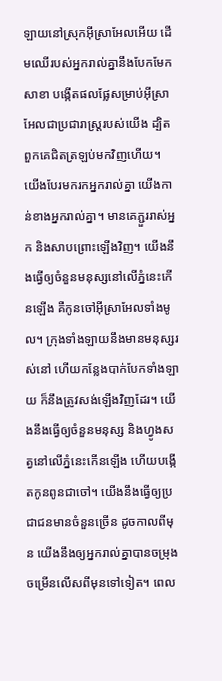ឡាយនៅស្រុកអ៊ីស្រាអែលអើយ ដើមឈើរបស់អ្នករាល់គ្នានឹងបែកមែកសាខា បង្កើតផលផ្លែសម្រាប់អ៊ីស្រាអែលជាប្រជារាស្ត្ររបស់យើង ដ្បិតពួកគេជិតត្រឡប់មកវិញហើយ។ យើងបែរមករកអ្នករាល់គ្នា យើងកាន់ខាងអ្នករាល់គ្នា។ មានគេភ្ជួររាស់អ្នក និងសាបព្រោះឡើងវិញ។ យើងនឹងធ្វើឲ្យចំនួនមនុស្សនៅលើភ្នំនេះកើនឡើង គឺកូនចៅអ៊ីស្រាអែលទាំងមូល។ ក្រុងទាំងឡាយនឹងមានមនុស្សរស់នៅ ហើយកន្លែងបាក់បែកទាំងឡាយ ក៏នឹងត្រូវសង់ឡើងវិញដែរ។ យើងនឹងធ្វើឲ្យចំនួនមនុស្ស និងហ្វូងសត្វនៅលើភ្នំនេះកើនឡើង ហើយបង្កើតកូនពូនជាចៅ។ យើងនឹងធ្វើឲ្យប្រជាជនមានចំនួនច្រើន ដូចកាលពីមុន យើងនឹងឲ្យអ្នករាល់គ្នាបានចម្រុងចម្រើនលើសពីមុនទៅទៀត។ ពេល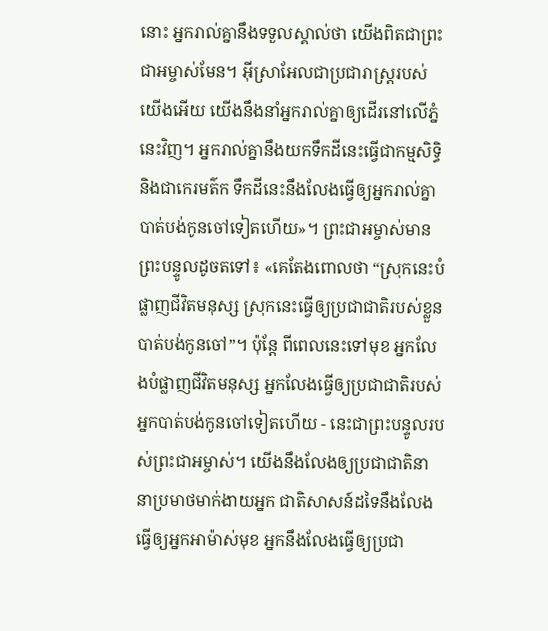នោះ អ្នករាល់គ្នានឹងទទួលស្គាល់ថា យើងពិតជាព្រះជាអម្ចាស់មែន។ អ៊ីស្រាអែលជាប្រជារាស្ត្ររបស់យើងអើយ យើងនឹងនាំអ្នករាល់គ្នាឲ្យដើរនៅលើភ្នំនេះវិញ។ អ្នករាល់គ្នានឹងយកទឹកដីនេះធ្វើជាកម្មសិទ្ធិ និងជាកេរមត៌ក ទឹកដីនេះនឹងលែងធ្វើឲ្យអ្នករាល់គ្នាបាត់បង់កូនចៅទៀតហើយ»។ ព្រះជាអម្ចាស់មានព្រះបន្ទូលដូចតទៅ៖ «គេតែងពោលថា “ស្រុកនេះបំផ្លាញជីវិតមនុស្ស ស្រុកនេះធ្វើឲ្យប្រជាជាតិរបស់ខ្លួនបាត់បង់កូនចៅ”។ ប៉ុន្តែ ពីពេលនេះទៅមុខ អ្នកលែងបំផ្លាញជីវិតមនុស្ស អ្នកលែងធ្វើឲ្យប្រជាជាតិរបស់អ្នកបាត់បង់កូនចៅទៀតហើយ - នេះជាព្រះបន្ទូលរបស់ព្រះជាអម្ចាស់។ យើងនឹងលែងឲ្យប្រជាជាតិនានាប្រមាថមាក់ងាយអ្នក ជាតិសាសន៍ដទៃនឹងលែងធ្វើឲ្យអ្នកអាម៉ាស់មុខ អ្នកនឹងលែងធ្វើឲ្យប្រជា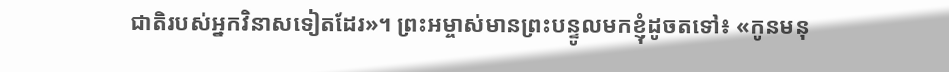ជាតិរបស់អ្នកវិនាសទៀតដែរ»។ ព្រះអម្ចាស់មានព្រះបន្ទូលមកខ្ញុំដូចតទៅ៖ «កូនមនុ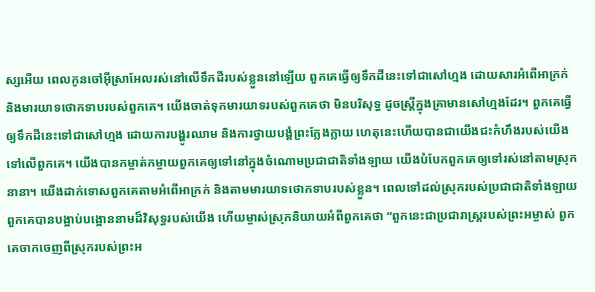ស្សអើយ ពេលកូនចៅអ៊ីស្រាអែលរស់នៅលើទឹកដីរបស់ខ្លួននៅឡើយ ពួកគេធ្វើឲ្យទឹកដីនេះទៅជាសៅហ្មង ដោយសារអំពើអាក្រក់ និងមារយាទថោកទាបរបស់ពួកគេ។ យើងចាត់ទុកមារយាទរបស់ពួកគេថា មិនបរិសុទ្ធ ដូចស្ត្រីក្នុងគ្រាមានសៅហ្មងដែរ។ ពួកគេធ្វើឲ្យទឹកដីនេះទៅជាសៅហ្មង ដោយការបង្ហូរឈាម និងការថ្វាយបង្គំព្រះក្លែងក្លាយ ហេតុនេះហើយបានជាយើងជះកំហឹងរបស់យើងទៅលើពួកគេ។ យើងបានកម្ចាត់កម្ចាយពួកគេឲ្យទៅនៅក្នុងចំណោមប្រជាជាតិទាំងឡាយ យើងបំបែកពួកគេឲ្យទៅរស់នៅតាមស្រុកនានា។ យើងដាក់ទោសពួកគេតាមអំពើអាក្រក់ និងតាមមារយាទថោកទាបរបស់ខ្លួន។ ពេលទៅដល់ស្រុករបស់ប្រជាជាតិទាំងឡាយ ពួកគេបានបង្អាប់បង្អោននាមដ៏វិសុទ្ធរបស់យើង ហើយម្ចាស់ស្រុកនិយាយអំពីពួកគេថា “ពួកនេះជាប្រជារាស្ត្ររបស់ព្រះអម្ចាស់ ពួកគេចាកចេញពីស្រុករបស់ព្រះអ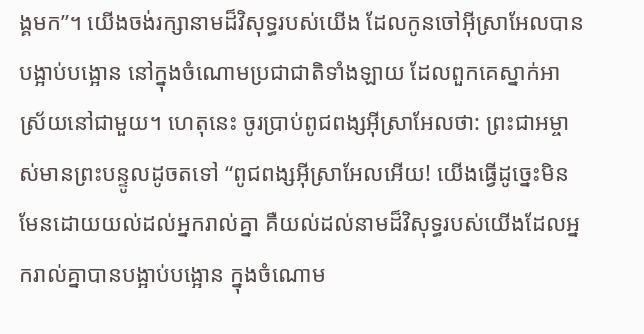ង្គមក”។ យើងចង់រក្សានាមដ៏វិសុទ្ធរបស់យើង ដែលកូនចៅអ៊ីស្រាអែលបានបង្អាប់បង្អោន នៅក្នុងចំណោមប្រជាជាតិទាំងឡាយ ដែលពួកគេស្នាក់អាស្រ័យនៅជាមួយ។ ហេតុនេះ ចូរប្រាប់ពូជពង្សអ៊ីស្រាអែលថា: ព្រះជាអម្ចាស់មានព្រះបន្ទូលដូចតទៅ “ពូជពង្សអ៊ីស្រាអែលអើយ! យើងធ្វើដូច្នេះមិនមែនដោយយល់ដល់អ្នករាល់គ្នា គឺយល់ដល់នាមដ៏វិសុទ្ធរបស់យើងដែលអ្នករាល់គ្នាបានបង្អាប់បង្អោន ក្នុងចំណោម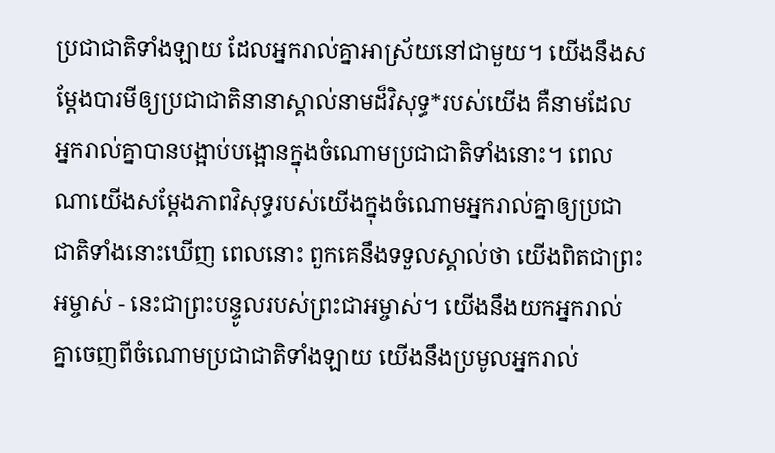ប្រជាជាតិទាំងឡាយ ដែលអ្នករាល់គ្នាអាស្រ័យនៅជាមួយ។ យើងនឹងសម្តែងបារមីឲ្យប្រជាជាតិនានាស្គាល់នាមដ៏វិសុទ្ធ*របស់យើង គឺនាមដែលអ្នករាល់គ្នាបានបង្អាប់បង្អោនក្នុងចំណោមប្រជាជាតិទាំងនោះ។ ពេលណាយើងសម្តែងភាពវិសុទ្ធរបស់យើងក្នុងចំណោមអ្នករាល់គ្នាឲ្យប្រជាជាតិទាំងនោះឃើញ ពេលនោះ ពួកគេនឹងទទួលស្គាល់ថា យើងពិតជាព្រះអម្ចាស់ - នេះជាព្រះបន្ទូលរបស់ព្រះជាអម្ចាស់។ យើងនឹងយកអ្នករាល់គ្នាចេញពីចំណោមប្រជាជាតិទាំងឡាយ យើងនឹងប្រមូលអ្នករាល់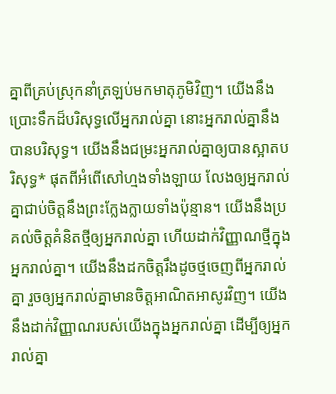គ្នាពីគ្រប់ស្រុកនាំត្រឡប់មកមាតុភូមិវិញ។ យើងនឹងប្រោះទឹកដ៏បរិសុទ្ធលើអ្នករាល់គ្នា នោះអ្នករាល់គ្នានឹងបានបរិសុទ្ធ។ យើងនឹងជម្រះអ្នករាល់គ្នាឲ្យបានស្អាតបរិសុទ្ធ* ផុតពីអំពើសៅហ្មងទាំងឡាយ លែងឲ្យអ្នករាល់គ្នាជាប់ចិត្តនឹងព្រះក្លែងក្លាយទាំងប៉ុន្មាន។ យើងនឹងប្រគល់ចិត្តគំនិតថ្មីឲ្យអ្នករាល់គ្នា ហើយដាក់វិញ្ញាណថ្មីក្នុងអ្នករាល់គ្នា។ យើងនឹងដកចិត្តរឹងដូចថ្មចេញពីអ្នករាល់គ្នា រួចឲ្យអ្នករាល់គ្នាមានចិត្តអាណិតអាសូរវិញ។ យើងនឹងដាក់វិញ្ញាណរបស់យើងក្នុងអ្នករាល់គ្នា ដើម្បីឲ្យអ្នករាល់គ្នា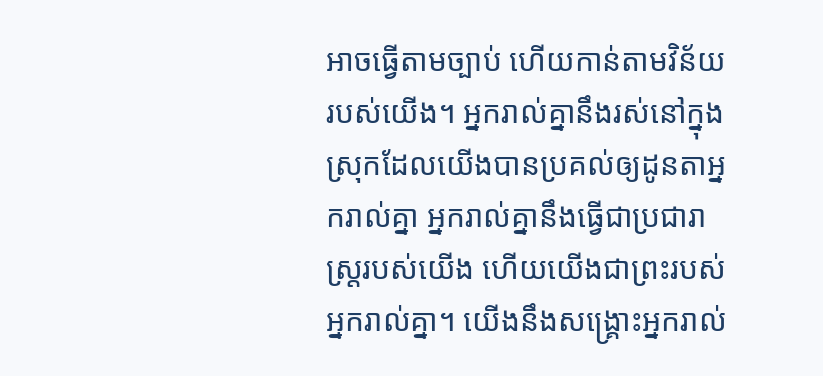អាចធ្វើតាមច្បាប់ ហើយកាន់តាមវិន័យរបស់យើង។ អ្នករាល់គ្នានឹងរស់នៅក្នុងស្រុកដែលយើងបានប្រគល់ឲ្យដូនតាអ្នករាល់គ្នា អ្នករាល់គ្នានឹងធ្វើជាប្រជារាស្ត្ររបស់យើង ហើយយើងជាព្រះរបស់អ្នករាល់គ្នា។ យើងនឹងសង្គ្រោះអ្នករាល់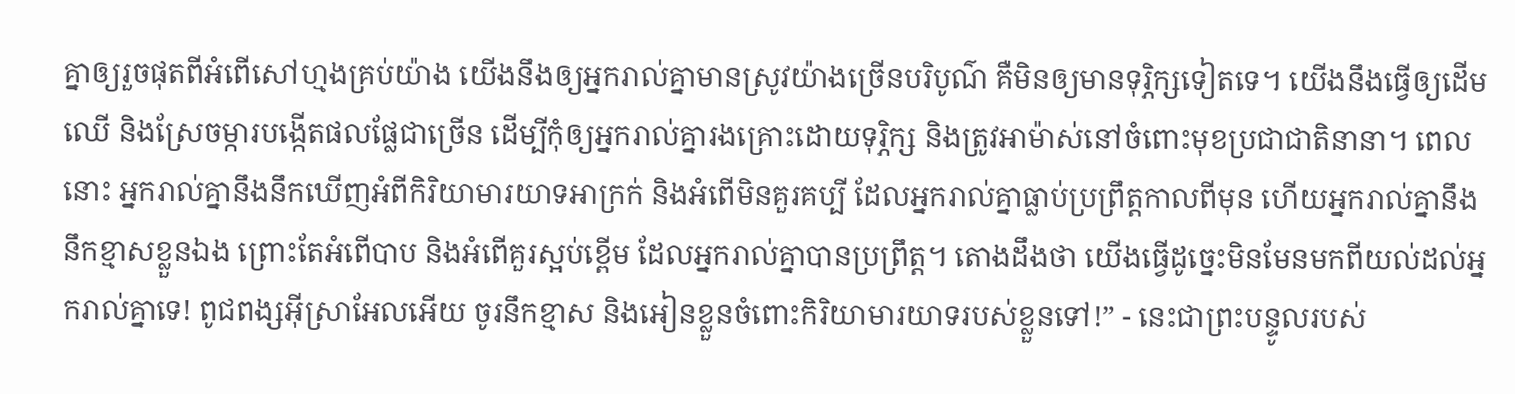គ្នាឲ្យរួចផុតពីអំពើសៅហ្មងគ្រប់យ៉ាង យើងនឹងឲ្យអ្នករាល់គ្នាមានស្រូវយ៉ាងច្រើនបរិបូណ៌ គឺមិនឲ្យមានទុរ្ភិក្សទៀតទេ។ យើងនឹងធ្វើឲ្យដើមឈើ និងស្រែចម្ការបង្កើតផលផ្លែជាច្រើន ដើម្បីកុំឲ្យអ្នករាល់គ្នារងគ្រោះដោយទុរ្ភិក្ស និងត្រូវអាម៉ាស់នៅចំពោះមុខប្រជាជាតិនានា។ ពេលនោះ អ្នករាល់គ្នានឹងនឹកឃើញអំពីកិរិយាមារយាទអាក្រក់ និងអំពើមិនគួរគប្បី ដែលអ្នករាល់គ្នាធ្លាប់ប្រព្រឹត្តកាលពីមុន ហើយអ្នករាល់គ្នានឹងនឹកខ្មាសខ្លួនឯង ព្រោះតែអំពើបាប និងអំពើគួរស្អប់ខ្ពើម ដែលអ្នករាល់គ្នាបានប្រព្រឹត្ត។ តោងដឹងថា យើងធ្វើដូច្នេះមិនមែនមកពីយល់ដល់អ្នករាល់គ្នាទេ! ពូជពង្សអ៊ីស្រាអែលអើយ ចូរនឹកខ្មាស និងអៀនខ្លួនចំពោះកិរិយាមារយាទរបស់ខ្លួនទៅ!” - នេះជាព្រះបន្ទូលរបស់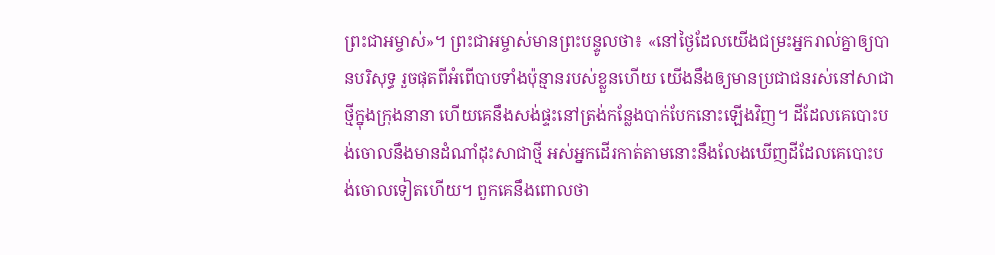ព្រះជាអម្ចាស់»។ ព្រះជាអម្ចាស់មានព្រះបន្ទូលថា៖ «នៅថ្ងៃដែលយើងជម្រះអ្នករាល់គ្នាឲ្យបានបរិសុទ្ធ រួចផុតពីអំពើបាបទាំងប៉ុន្មានរបស់ខ្លួនហើយ យើងនឹងឲ្យមានប្រជាជនរស់នៅសាជាថ្មីក្នុងក្រុងនានា ហើយគេនឹងសង់ផ្ទះនៅត្រង់កន្លែងបាក់បែកនោះឡើងវិញ។ ដីដែលគេបោះបង់ចោលនឹងមានដំណាំដុះសាជាថ្មី អស់អ្នកដើរកាត់តាមនោះនឹងលែងឃើញដីដែលគេបោះបង់ចោលទៀតហើយ។ ពួកគេនឹងពោលថា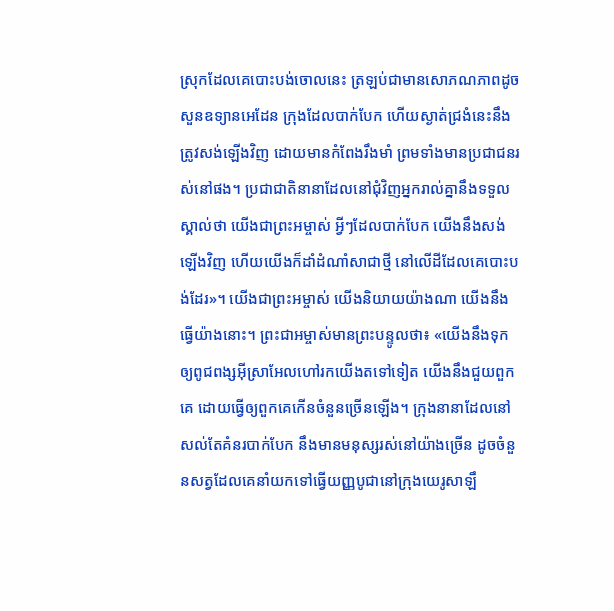ស្រុកដែលគេបោះបង់ចោលនេះ ត្រឡប់ជាមានសោភណភាពដូចសួនឧទ្យានអេដែន ក្រុងដែលបាក់បែក ហើយស្ងាត់ជ្រងំនេះនឹងត្រូវសង់ឡើងវិញ ដោយមានកំពែងរឹងមាំ ព្រមទាំងមានប្រជាជនរស់នៅផង។ ប្រជាជាតិនានាដែលនៅជុំវិញអ្នករាល់គ្នានឹងទទួលស្គាល់ថា យើងជាព្រះអម្ចាស់ អ្វីៗដែលបាក់បែក យើងនឹងសង់ឡើងវិញ ហើយយើងក៏ដាំដំណាំសាជាថ្មី នៅលើដីដែលគេបោះបង់ដែរ»។ យើងជាព្រះអម្ចាស់ យើងនិយាយយ៉ាងណា យើងនឹងធ្វើយ៉ាងនោះ។ ព្រះជាអម្ចាស់មានព្រះបន្ទូលថា៖ «យើងនឹងទុកឲ្យពូជពង្សអ៊ីស្រាអែលហៅរកយើងតទៅទៀត យើងនឹងជួយពួកគេ ដោយធ្វើឲ្យពួកគេកើនចំនួនច្រើនឡើង។ ក្រុងនានាដែលនៅសល់តែគំនរបាក់បែក នឹងមានមនុស្សរស់នៅយ៉ាងច្រើន ដូចចំនួនសត្វដែលគេនាំយកទៅធ្វើយញ្ញបូជានៅក្រុងយេរូសាឡឹ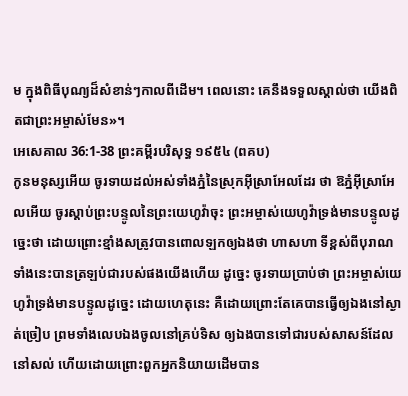ម ក្នុងពិធីបុណ្យដ៏សំខាន់ៗកាលពីដើម។ ពេលនោះ គេនឹងទទួលស្គាល់ថា យើងពិតជាព្រះអម្ចាស់មែន»។
អេសេគាល 36:1-38 ព្រះគម្ពីរបរិសុទ្ធ ១៩៥៤ (ពគប)
កូនមនុស្សអើយ ចូរទាយដល់អស់ទាំងភ្នំនៃស្រុកអ៊ីស្រាអែលដែរ ថា ឱភ្នំអ៊ីស្រាអែលអើយ ចូរស្តាប់ព្រះបន្ទូលនៃព្រះយេហូវ៉ាចុះ ព្រះអម្ចាស់យេហូវ៉ាទ្រង់មានបន្ទូលដូច្នេះថា ដោយព្រោះខ្មាំងសត្រូវបានពោលឡកឲ្យឯងថា ហាសហា ទីខ្ពស់ពីបុរាណទាំងនេះបានត្រឡប់ជារបស់ផងយើងហើយ ដូច្នេះ ចូរទាយប្រាប់ថា ព្រះអម្ចាស់យេហូវ៉ាទ្រង់មានបន្ទូលដូច្នេះ ដោយហេតុនេះ គឺដោយព្រោះតែគេបានធ្វើឲ្យឯងនៅស្ងាត់ច្រៀប ព្រមទាំងលេបឯងចូលនៅគ្រប់ទិស ឲ្យឯងបានទៅជារបស់សាសន៍ដែលនៅសល់ ហើយដោយព្រោះពួកអ្នកនិយាយដើមបាន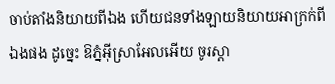ចាប់តាំងនិយាយពីឯង ហើយជនទាំងឡាយនិយាយអាក្រក់ពីឯងផង ដូច្នេះ ឱភ្នំអ៊ីស្រាអែលអើយ ចូរស្តា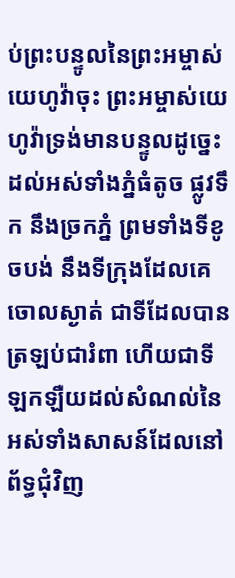ប់ព្រះបន្ទូលនៃព្រះអម្ចាស់យេហូវ៉ាចុះ ព្រះអម្ចាស់យេហូវ៉ាទ្រង់មានបន្ទូលដូច្នេះ ដល់អស់ទាំងភ្នំធំតូច ផ្លូវទឹក នឹងច្រកភ្នំ ព្រមទាំងទីខូចបង់ នឹងទីក្រុងដែលគេចោលស្ងាត់ ជាទីដែលបានត្រឡប់ជារំពា ហើយជាទីឡកឡឺយដល់សំណល់នៃអស់ទាំងសាសន៍ដែលនៅព័ទ្ធជុំវិញ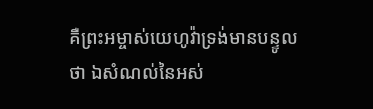គឺព្រះអម្ចាស់យេហូវ៉ាទ្រង់មានបន្ទូលថា ឯសំណល់នៃអស់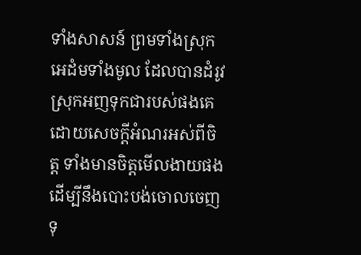ទាំងសាសន៍ ព្រមទាំងស្រុកអេដំមទាំងមូល ដែលបានដំរូវស្រុកអញទុកជារបស់ផងគេ ដោយសេចក្ដីអំណរអស់ពីចិត្ត ទាំងមានចិត្តមើលងាយផង ដើម្បីនឹងបោះបង់ចោលចេញទុ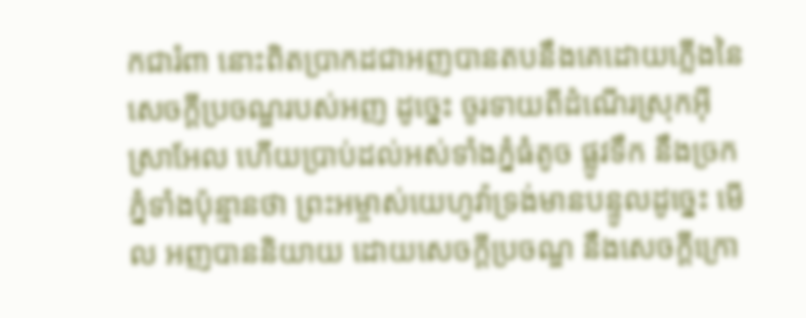កជារំពា នោះពិតប្រាកដជាអញបានតបនឹងគេដោយភ្លើងនៃសេចក្ដីប្រចណ្ឌរបស់អញ ដូច្នេះ ចូរទាយពីដំណើរស្រុកអ៊ីស្រាអែល ហើយប្រាប់ដល់អស់ទាំងភ្នំធំតូច ផ្លូវទឹក នឹងច្រកភ្នំទាំងប៉ុន្មានថា ព្រះអម្ចាស់យេហូវ៉ាទ្រង់មានបន្ទូលដូច្នេះ មើល អញបាននិយាយ ដោយសេចក្ដីប្រចណ្ឌ នឹងសេចក្ដីក្រោ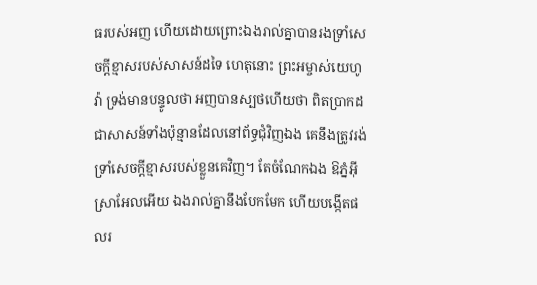ធរបស់អញ ហើយដោយព្រោះឯងរាល់គ្នាបានរងទ្រាំសេចក្ដីខ្មាសរបស់សាសន៍ដទៃ ហេតុនោះ ព្រះអម្ចាស់យេហូវ៉ា ទ្រង់មានបន្ទូលថា អញបានស្បថហើយថា ពិតប្រាកដជាសាសន៍ទាំងប៉ុន្មានដែលនៅព័ទ្ធជុំវិញឯង គេនឹងត្រូវរង់ទ្រាំសេចក្ដីខ្មាសរបស់ខ្លួនគេវិញ។ តែចំណែកឯង ឱភ្នំអ៊ីស្រាអែលអើយ ឯងរាល់គ្នានឹងបែកមែក ហើយបង្កើតផលរ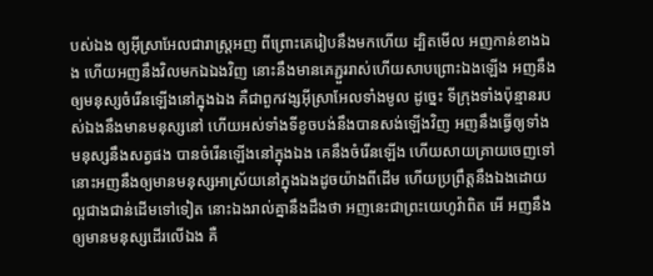បស់ឯង ឲ្យអ៊ីស្រាអែលជារាស្ត្រអញ ពីព្រោះគេរៀបនឹងមកហើយ ដ្បិតមើល អញកាន់ខាងឯង ហើយអញនឹងវិលមកឯឯងវិញ នោះនឹងមានគេភ្ជួររាស់ហើយសាបព្រោះឯងឡើង អញនឹងឲ្យមនុស្សចំរើនឡើងនៅក្នុងឯង គឺជាពួកវង្សអ៊ីស្រាអែលទាំងមូល ដូច្នេះ ទីក្រុងទាំងប៉ុន្មានរបស់ឯងនឹងមានមនុស្សនៅ ហើយអស់ទាំងទីខូចបង់នឹងបានសង់ឡើងវិញ អញនឹងធ្វើឲ្យទាំងមនុស្សនឹងសត្វផង បានចំរើនឡើងនៅក្នុងឯង គេនឹងចំរើនឡើង ហើយសាយគ្រាយចេញទៅ នោះអញនឹងឲ្យមានមនុស្សអាស្រ័យនៅក្នុងឯងដូចយ៉ាងពីដើម ហើយប្រព្រឹត្តនឹងឯងដោយល្អជាងជាន់ដើមទៅទៀត នោះឯងរាល់គ្នានឹងដឹងថា អញនេះជាព្រះយេហូវ៉ាពិត អើ អញនឹងឲ្យមានមនុស្សដើរលើឯង គឺ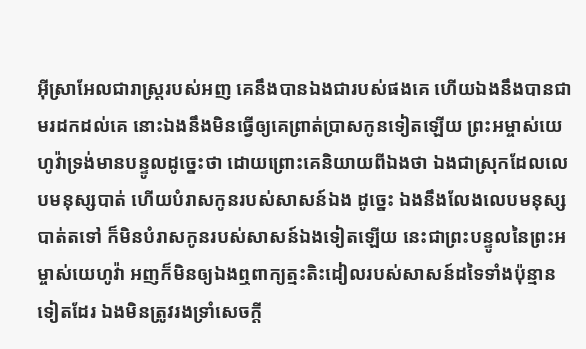អ៊ីស្រាអែលជារាស្ត្ររបស់អញ គេនឹងបានឯងជារបស់ផងគេ ហើយឯងនឹងបានជាមរដកដល់គេ នោះឯងនឹងមិនធ្វើឲ្យគេព្រាត់ប្រាសកូនទៀតឡើយ ព្រះអម្ចាស់យេហូវ៉ាទ្រង់មានបន្ទូលដូច្នេះថា ដោយព្រោះគេនិយាយពីឯងថា ឯងជាស្រុកដែលលេបមនុស្សបាត់ ហើយបំរាសកូនរបស់សាសន៍ឯង ដូច្នេះ ឯងនឹងលែងលេបមនុស្សបាត់តទៅ ក៏មិនបំរាសកូនរបស់សាសន៍ឯងទៀតឡើយ នេះជាព្រះបន្ទូលនៃព្រះអម្ចាស់យេហូវ៉ា អញក៏មិនឲ្យឯងឮពាក្យត្មះតិះដៀលរបស់សាសន៍ដទៃទាំងប៉ុន្មានទៀតដែរ ឯងមិនត្រូវរងទ្រាំសេចក្ដី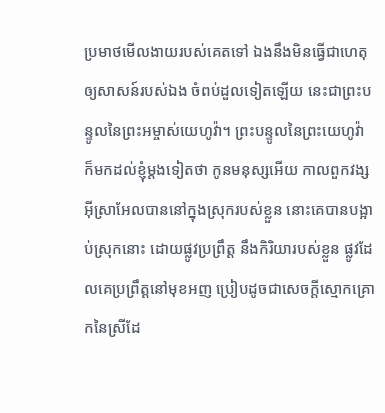ប្រមាថមើលងាយរបស់គេតទៅ ឯងនឹងមិនធ្វើជាហេតុ ឲ្យសាសន៍របស់ឯង ចំពប់ដួលទៀតឡើយ នេះជាព្រះបន្ទូលនៃព្រះអម្ចាស់យេហូវ៉ា។ ព្រះបន្ទូលនៃព្រះយេហូវ៉ា ក៏មកដល់ខ្ញុំម្តងទៀតថា កូនមនុស្សអើយ កាលពួកវង្សអ៊ីស្រាអែលបាននៅក្នុងស្រុករបស់ខ្លួន នោះគេបានបង្អាប់ស្រុកនោះ ដោយផ្លូវប្រព្រឹត្ត នឹងកិរិយារបស់ខ្លួន ផ្លូវដែលគេប្រព្រឹត្តនៅមុខអញ ប្រៀបដូចជាសេចក្ដីស្មោកគ្រោកនៃស្រីដែ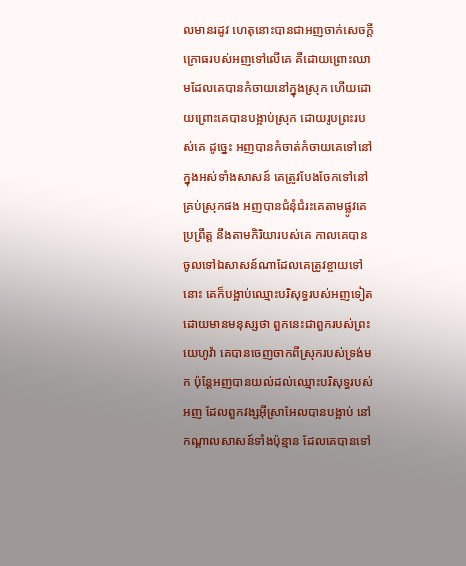លមានរដូវ ហេតុនោះបានជាអញចាក់សេចក្ដីក្រោធរបស់អញទៅលើគេ គឺដោយព្រោះឈាមដែលគេបានកំចាយនៅក្នុងស្រុក ហើយដោយព្រោះគេបានបង្អាប់ស្រុក ដោយរូបព្រះរបស់គេ ដូច្នេះ អញបានកំចាត់កំចាយគេទៅនៅក្នុងអស់ទាំងសាសន៍ គេត្រូវបែងចែកទៅនៅគ្រប់ស្រុកផង អញបានជំនុំជំរះគេតាមផ្លូវគេប្រព្រឹត្ត នឹងតាមកិរិយារបស់គេ កាលគេបានចូលទៅឯសាសន៍ណាដែលគេត្រូវខ្ចាយទៅនោះ គេក៏បង្អាប់ឈ្មោះបរិសុទ្ធរបស់អញទៀត ដោយមានមនុស្សថា ពួកនេះជាពួករបស់ព្រះយេហូវ៉ា គេបានចេញចាកពីស្រុករបស់ទ្រង់មក ប៉ុន្តែអញបានយល់ដល់ឈ្មោះបរិសុទ្ធរបស់អញ ដែលពួកវង្សអ៊ីស្រាអែលបានបង្អាប់ នៅកណ្តាលសាសន៍ទាំងប៉ុន្មាន ដែលគេបានទៅ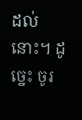ដល់នោះ។ ដូច្នេះ ចូរ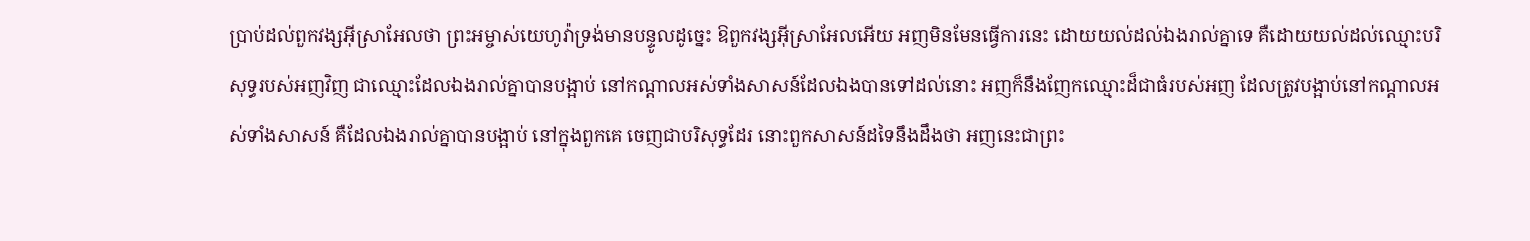ប្រាប់ដល់ពួកវង្សអ៊ីស្រាអែលថា ព្រះអម្ចាស់យេហូវ៉ាទ្រង់មានបន្ទូលដូច្នេះ ឱពួកវង្សអ៊ីស្រាអែលអើយ អញមិនមែនធ្វើការនេះ ដោយយល់ដល់ឯងរាល់គ្នាទេ គឺដោយយល់ដល់ឈ្មោះបរិសុទ្ធរបស់អញវិញ ជាឈ្មោះដែលឯងរាល់គ្នាបានបង្អាប់ នៅកណ្តាលអស់ទាំងសាសន៍ដែលឯងបានទៅដល់នោះ អញក៏នឹងញែកឈ្មោះដ៏ជាធំរបស់អញ ដែលត្រូវបង្អាប់នៅកណ្តាលអស់ទាំងសាសន៍ គឺដែលឯងរាល់គ្នាបានបង្អាប់ នៅក្នុងពួកគេ ចេញជាបរិសុទ្ធដែរ នោះពួកសាសន៍ដទៃនឹងដឹងថា អញនេះជាព្រះ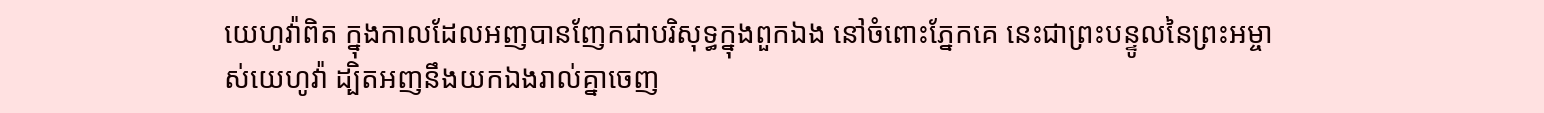យេហូវ៉ាពិត ក្នុងកាលដែលអញបានញែកជាបរិសុទ្ធក្នុងពួកឯង នៅចំពោះភ្នែកគេ នេះជាព្រះបន្ទូលនៃព្រះអម្ចាស់យេហូវ៉ា ដ្បិតអញនឹងយកឯងរាល់គ្នាចេញ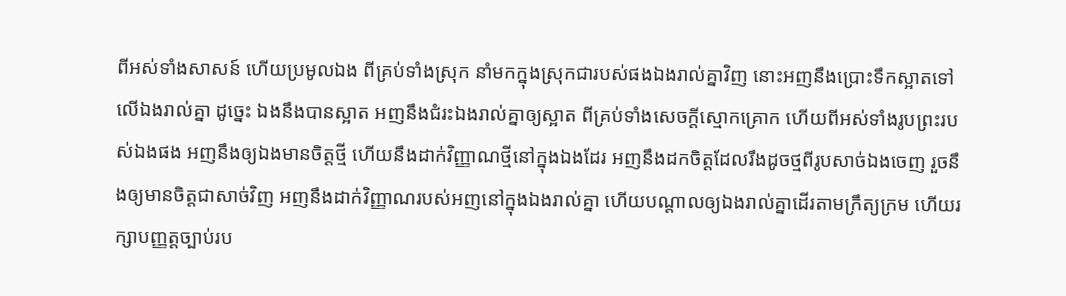ពីអស់ទាំងសាសន៍ ហើយប្រមូលឯង ពីគ្រប់ទាំងស្រុក នាំមកក្នុងស្រុកជារបស់ផងឯងរាល់គ្នាវិញ នោះអញនឹងប្រោះទឹកស្អាតទៅលើឯងរាល់គ្នា ដូច្នេះ ឯងនឹងបានស្អាត អញនឹងជំរះឯងរាល់គ្នាឲ្យស្អាត ពីគ្រប់ទាំងសេចក្ដីស្មោកគ្រោក ហើយពីអស់ទាំងរូបព្រះរបស់ឯងផង អញនឹងឲ្យឯងមានចិត្តថ្មី ហើយនឹងដាក់វិញ្ញាណថ្មីនៅក្នុងឯងដែរ អញនឹងដកចិត្តដែលរឹងដូចថ្មពីរូបសាច់ឯងចេញ រួចនឹងឲ្យមានចិត្តជាសាច់វិញ អញនឹងដាក់វិញ្ញាណរបស់អញនៅក្នុងឯងរាល់គ្នា ហើយបណ្តាលឲ្យឯងរាល់គ្នាដើរតាមក្រឹត្យក្រម ហើយរក្សាបញ្ញត្តច្បាប់រប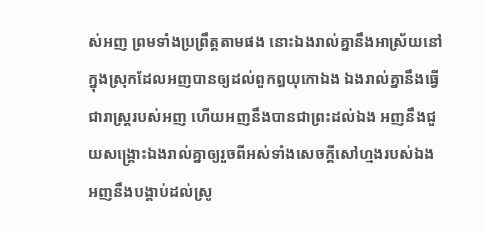ស់អញ ព្រមទាំងប្រព្រឹត្តតាមផង នោះឯងរាល់គ្នានឹងអាស្រ័យនៅក្នុងស្រុកដែលអញបានឲ្យដល់ពួកឰយុកោឯង ឯងរាល់គ្នានឹងធ្វើជារាស្ត្ររបស់អញ ហើយអញនឹងបានជាព្រះដល់ឯង អញនឹងជួយសង្គ្រោះឯងរាល់គ្នាឲ្យរួចពីអស់ទាំងសេចក្ដីសៅហ្មងរបស់ឯង អញនឹងបង្គាប់ដល់ស្រូ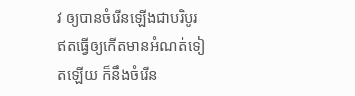វ ឲ្យបានចំរើនឡើងជាបរិបូរ ឥតធ្វើឲ្យកើតមានអំណត់ទៀតឡើយ ក៏នឹងចំរើន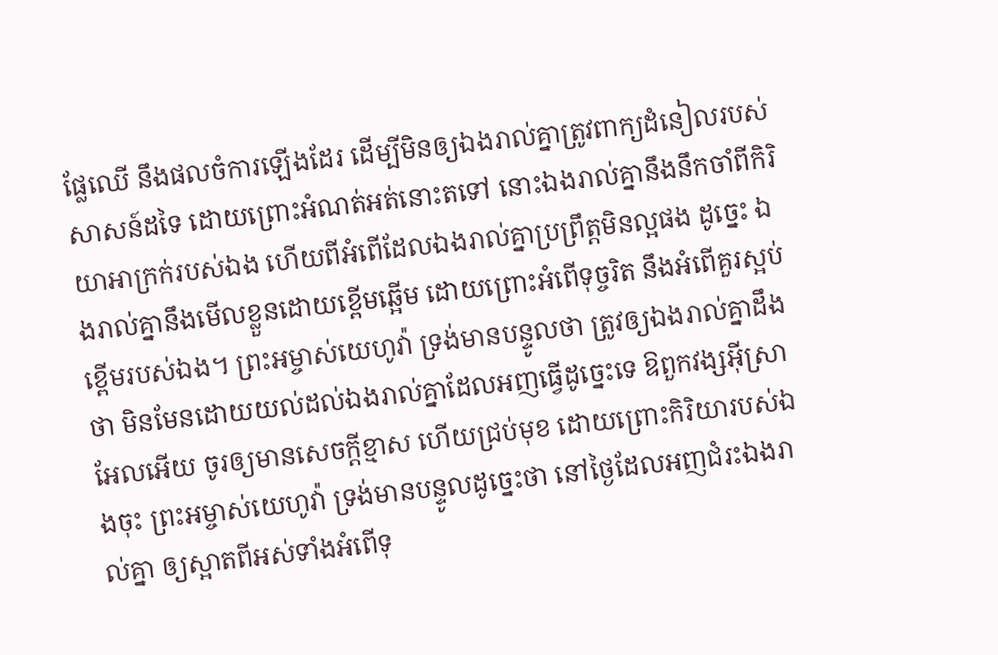ផ្លែឈើ នឹងផលចំការឡើងដែរ ដើម្បីមិនឲ្យឯងរាល់គ្នាត្រូវពាក្យដំនៀលរបស់សាសន៍ដទៃ ដោយព្រោះអំណត់អត់នោះតទៅ នោះឯងរាល់គ្នានឹងនឹកចាំពីកិរិយាអាក្រក់របស់ឯង ហើយពីអំពើដែលឯងរាល់គ្នាប្រព្រឹត្តមិនល្អផង ដូច្នេះ ឯងរាល់គ្នានឹងមើលខ្លួនដោយខ្ពើមឆ្អើម ដោយព្រោះអំពើទុច្ចរិត នឹងអំពើគួរស្អប់ខ្ពើមរបស់ឯង។ ព្រះអម្ចាស់យេហូវ៉ា ទ្រង់មានបន្ទូលថា ត្រូវឲ្យឯងរាល់គ្នាដឹងថា មិនមែនដោយយល់ដល់ឯងរាល់គ្នាដែលអញធ្វើដូច្នេះទេ ឱពួកវង្សអ៊ីស្រាអែលអើយ ចូរឲ្យមានសេចក្ដីខ្មាស ហើយជ្រប់មុខ ដោយព្រោះកិរិយារបស់ឯងចុះ ព្រះអម្ចាស់យេហូវ៉ា ទ្រង់មានបន្ទូលដូច្នេះថា នៅថ្ងៃដែលអញជំរះឯងរាល់គ្នា ឲ្យស្អាតពីអស់ទាំងអំពើទុ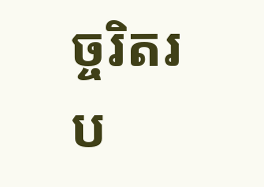ច្ចរិតរប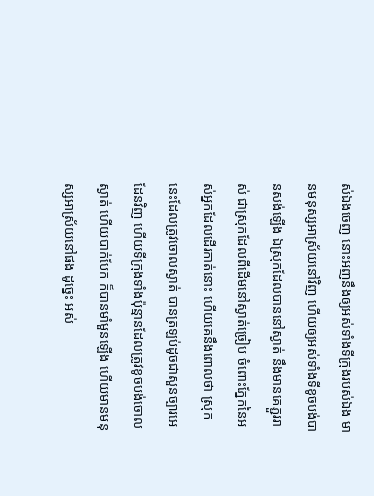ស់ឯងចេញ នោះអញនឹងឲ្យអស់ទាំងទីក្រុងរបស់ឯង មានមនុស្សអាស្រ័យនៅវិញ ហើយឲ្យអស់ទាំងទីខូចបង់បានសង់ឡើង ឯស្រុកដែលបាននៅស្ងាត់ នឹងមានគេភ្ជួររាស់ ជាស្រុកដែលពីដើមនៅស្ងាត់ច្រៀប ចំពោះភ្នែកនៃអស់អ្នកដែលដើរកាត់នោះ ហើយគេនឹងពោលថា ស្រុកនេះដែលត្រូវចោលស្ងាត់ បានត្រឡប់ដូចជាសួនច្បារអេដែនវិញ ហើយទីក្រុងទាំងប៉ុន្មានដែលត្រូវខូចបង់ចោលស្ងាត់ ហើយបាក់បែក ក៏បានមាំមួនឡើង ហើយមានមនុស្សអាស្រ័យនៅផង ដូច្នេះ អស់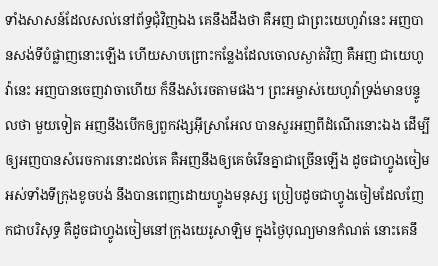ទាំងសាសន៍ដែលសល់នៅព័ទ្ធជុំវិញឯង គេនឹងដឹងថា គឺអញ ជាព្រះយេហូវ៉ានេះ អញបានសង់ទីបំផ្លាញនោះឡើង ហើយសាបព្រោះកន្លែងដែលចោលស្ងាត់វិញ គឺអញ ជាយេហូវ៉ានេះ អញបានចេញវាចាហើយ ក៏នឹងសំរេចតាមផង។ ព្រះអម្ចាស់យេហូវ៉ាទ្រង់មានបន្ទូលថា មួយទៀត អញនឹងបើកឲ្យពួកវង្សអ៊ីស្រាអែល បានសួរអញពីដំណើរនោះឯង ដើម្បីឲ្យអញបានសំរេចការនោះដល់គេ គឺអញនឹងឲ្យគេចំរើនគ្នាជាច្រើនឡើង ដូចជាហ្វូងចៀម អស់ទាំងទីក្រុងខូចបង់ នឹងបានពេញដោយហ្វូងមនុស្ស ប្រៀបដូចជាហ្វូងចៀមដែលញែកជាបរិសុទ្ធ គឺដូចជាហ្វូងចៀមនៅក្រុងយេរូសាឡិម ក្នុងថ្ងៃបុណ្យមានកំណត់ នោះគេនឹ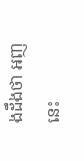ងដឹងថា អញនេះ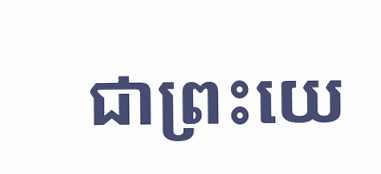ជាព្រះយេ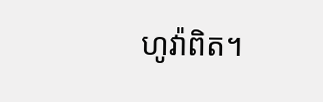ហូវ៉ាពិត។